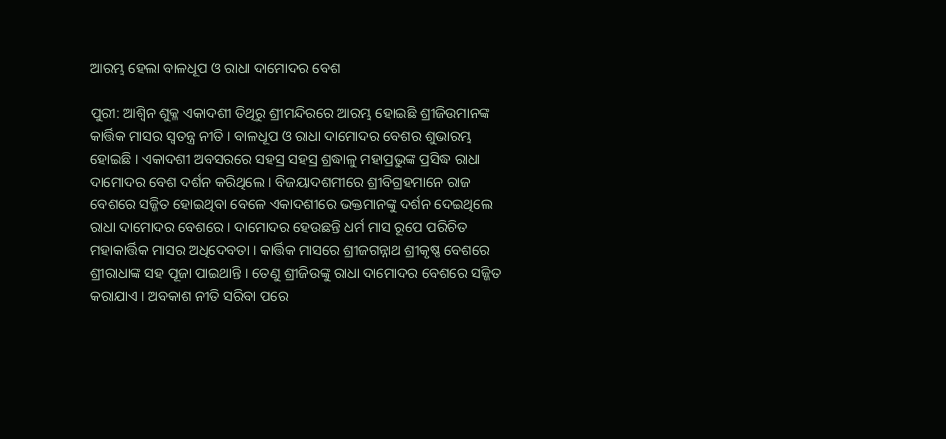ଆରମ୍ଭ ହେଲା ବାଳଧୂପ ଓ ରାଧା ଦାମୋଦର ବେଶ

ପୁରୀ: ଆଶ୍ୱିନ ଶୁକ୍ଳ ଏକାଦଶୀ ତିଥିରୁ ଶ୍ରୀମନ୍ଦିରରେ ଆରମ୍ଭ ହୋଇଛି ଶ୍ରୀଜିଉମାନଙ୍କ କାର୍ତ୍ତିକ ମାସର ସ୍ୱତନ୍ତ୍ର ନୀତି । ବାଳଧୂପ ଓ ରାଧା ଦାମୋଦର ବେଶର ଶୁଭାରମ୍ଭ ହୋଇଛି । ଏକାଦଶୀ ଅବସରରେ ସହସ୍ର ସହସ୍ର ଶ୍ରଦ୍ଧାଳୁ ମହାପ୍ରଭୁଙ୍କ ପ୍ରସିଦ୍ଧ ରାଧା ଦାମୋଦର ବେଶ ଦର୍ଶନ କରିଥିଲେ । ବିଜୟାଦଶମୀରେ ଶ୍ରୀବିଗ୍ରହମାନେ ରାଜ ବେଶରେ ସଜ୍ଜିତ ହୋଇଥିବା ବେଳେ ଏକାଦଶୀରେ ଭକ୍ତମାନଙ୍କୁ ଦର୍ଶନ ଦେଇଥିଲେ ରାଧା ଦାମୋଦର ବେଶରେ । ଦାମୋଦର ହେଉଛନ୍ତି ଧର୍ମ ମାସ ରୂପେ ପରିଚିତ ମହାକାର୍ତ୍ତିକ ମାସର ଅଧିଦେବତା । କାର୍ତ୍ତିକ ମାସରେ ଶ୍ରୀଜଗନ୍ନାଥ ଶ୍ରୀକୃଷ୍ଣ ବେଶରେ ଶ୍ରୀରାଧାଙ୍କ ସହ ପୂଜା ପାଇଥାନ୍ତି । ତେଣୁ ଶ୍ରୀଜିଉଙ୍କୁ ରାଧା ଦାମୋଦର ବେଶରେ ସଜ୍ଜିତ କରାଯାଏ । ଅବକାଶ ନୀତି ସରିବା ପରେ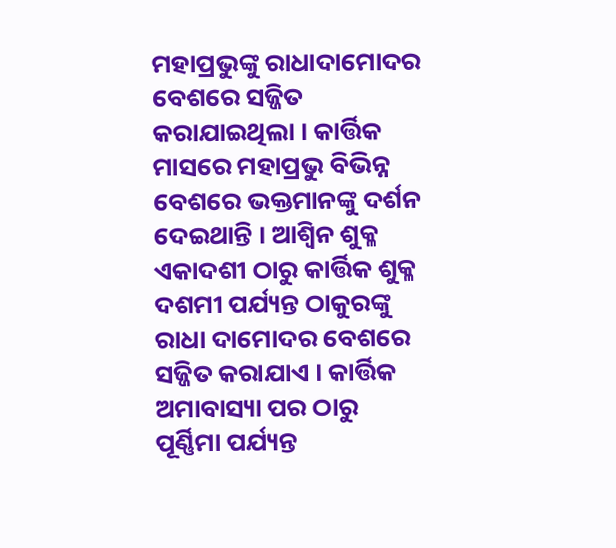ମହାପ୍ରଭୁଙ୍କୁ ରାଧାଦାମୋଦର ବେଶରେ ସଜ୍ଜିତ କରାଯାଇଥିଲା । କାର୍ତ୍ତିକ ମାସରେ ମହାପ୍ରଭୁ ବିଭିନ୍ନ ବେଶରେ ଭକ୍ତମାନଙ୍କୁ ଦର୍ଶନ ଦେଇଥାନ୍ତି । ଆଶ୍ୱିନ ଶୁକ୍ଳ ଏକାଦଶୀ ଠାରୁ କାର୍ତ୍ତିକ ଶୁକ୍ଳ ଦଶମୀ ପର୍ଯ୍ୟନ୍ତ ଠାକୁରଙ୍କୁ ରାଧା ଦାମୋଦର ବେଶରେ ସଜ୍ଜିତ କରାଯାଏ । କାର୍ତ୍ତିକ ଅମାବାସ୍ୟା ପର ଠାରୁ ପୂର୍ଣ୍ଣିମା ପର୍ଯ୍ୟନ୍ତ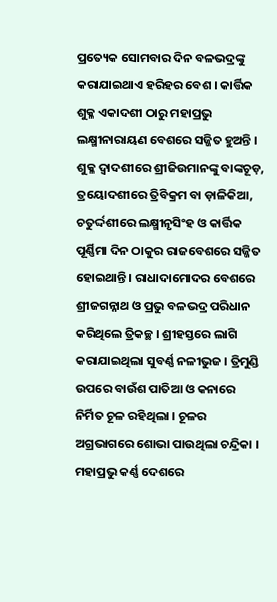ପ୍ରତ୍ୟେକ ସୋମବାର ଦିନ ବଳଭଦ୍ରଙ୍କୁ କରାଯାଇଥାଏ ହରିହର ବେଶ । କାର୍ତ୍ତିକ ଶୁକ୍ଳ ଏକାଦଶୀ ଠାରୁ ମହାପ୍ରଭୁ ଲକ୍ଷ୍ମୀନାରାୟଣ ବେଶରେ ସଜ୍ଜିତ ହୁଅନ୍ତି । ଶୁକ୍ଳ ଦ୍ୱାଦଶୀରେ ଶ୍ରୀଜିଉମାନଙ୍କୁ ବାଙ୍କଚୂଡ଼, ତ୍ରୟୋଦଶୀରେ ତ୍ରିବିକ୍ରମ ବା ଡ଼ାଳିକିଆ, ଚତୁର୍ଦ୍ଦଶୀରେ ଲକ୍ଷ୍ମୀନୃସିଂହ ଓ କାର୍ତ୍ତିକ ପୂର୍ଣ୍ଣିମା ଦିନ ଠାକୁର ରାଜବେଶରେ ସଜ୍ଜିତ ହୋଇଥାନ୍ତି । ରାଧାଦାମୋଦର ବେଶରେ ଶ୍ରୀଜଗନ୍ନାଥ ଓ ପ୍ରଭୁ ବଳଭଦ୍ର ପରିଧାନ କରିଥିଲେ ତ୍ରିକଚ୍ଛ । ଶ୍ରୀହସ୍ତରେ ଲାଗି କରାଯାଇଥିଲା ସୁବର୍ଣ୍ଣ ନଳୀଭୁଜ । ତ୍ରିମୁଣ୍ଡି ଉପରେ ବାଉଁଶ ପାତିଆ ଓ କନାରେ ନିର୍ମିତ ଚୂଳ ରହିଥିଲା । ଚୂଳର ଅଗ୍ରଭାଗରେ ଶୋଭା ପାଉଥିଲା ଚନ୍ଦ୍ରିକା । ମହାପ୍ରଭୁ କର୍ଣ୍ଣ ଦେଶରେ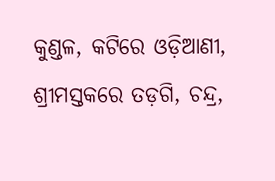କୁଣ୍ଡଳ, କଟିରେ ଓଡ଼ିଆଣୀ, ଶ୍ରୀମସ୍ତକରେ ତଡ଼ଗି, ଚନ୍ଦ୍ର,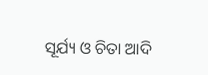ସୂର୍ଯ୍ୟ ଓ ଚିତା ଆଦି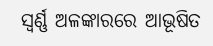ସ୍ୱର୍ଣ୍ଣ ଅଳଙ୍କାରରେ ଆଭୂଷିତ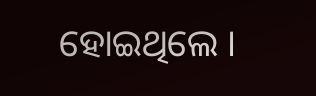ହୋଇଥିଲେ ।